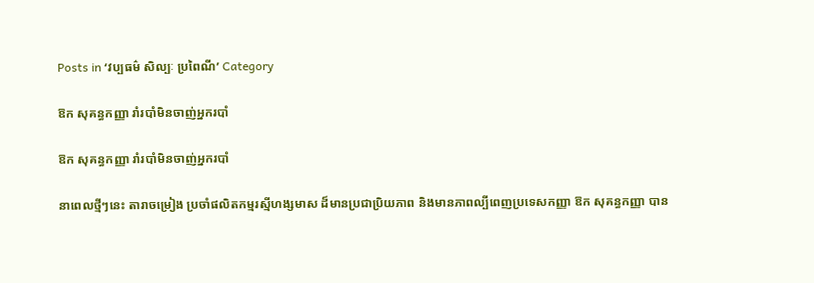Posts in ‘វប្បធម៌ សិល្បៈ ប្រពៃណី’ Category

ឱក សុគន្ធកញ្ញា រាំរបាំមិនចាញ់អ្នករបាំ

ឱក សុគន្ធកញ្ញា រាំរបាំមិនចាញ់អ្នករបាំ

នាពេលថ្មីៗនេះ តារាចម្រៀង ប្រចាំផលិតកម្មរស្មីហង្សមាស ដ៏មានប្រជាប្រិយភាព និងមានភាពល្បីពេញប្រទេសកញ្ញា ឱក សុគន្ធកញ្ញា បាន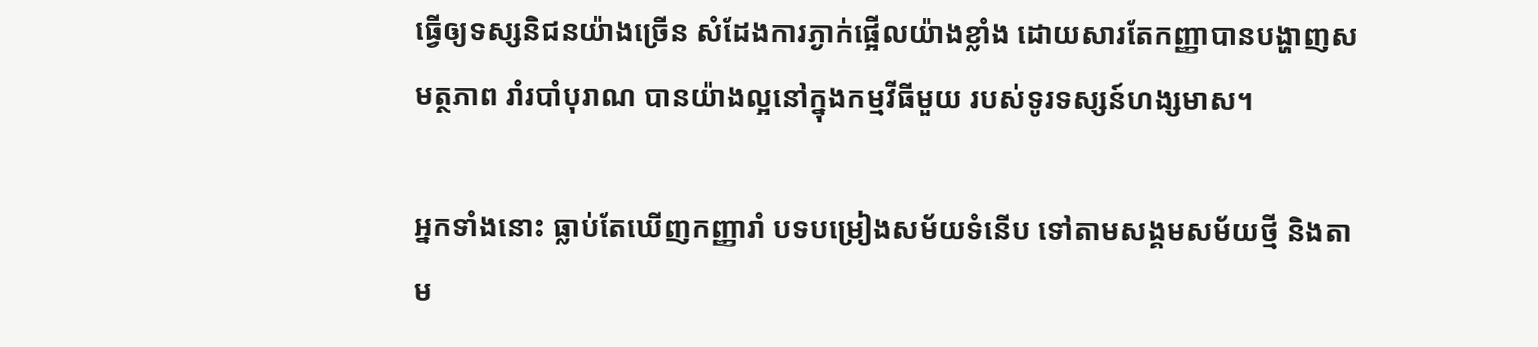ធ្វើឲ្យទស្សនិជនយ៉ាងច្រើន សំដែងការភ្ងាក់ផ្អើលយ៉ាងខ្លាំង ដោយសារតែកញ្ញាបានបង្ហាញសមត្ថភាព រាំរបាំបុរាណ បានយ៉ាងល្អនៅក្នុងកម្មវីធីមួយ របស់ទូរទស្សន៍ហង្សមាស។

អ្នកទាំងនោះ ធ្លាប់តែឃើញកញ្ញារាំ បទបម្រៀងសម័យទំនើប ទៅតាមសង្គមសម័យថ្មី និងតាម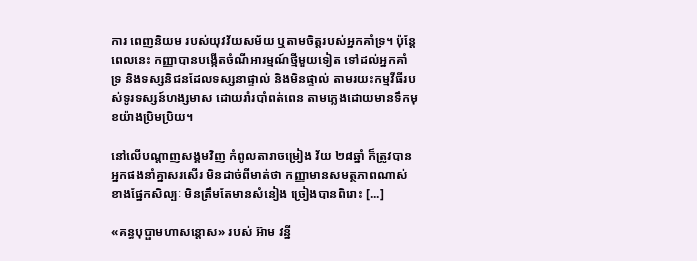ការ ពេញនិយម របស់យុវវ័យសម័យ ឬតាមចិត្តរបស់អ្នកគាំទ្រ។ ប៉ុន្តែពេលនេះ កញ្ញាបានបង្កើតចំណីអារម្មណ៍ថ្មីមួយទៀត ទៅដល់អ្នកគាំទ្រ និងទស្សនិជនដែលទស្សនាផ្ទាល់ និងមិនផ្ទាល់ តាមរយះកម្មវីធីរបស់ទូរទស្សន៍ហង្សមាស ដោយរាំរបាំពត់ពេន តាមភ្លេងដោយមានទឹកមុខយ៉ាងប្រិមប្រិយ។

នៅលើបណ្តាញសង្គមវិញ កំពូលតារាចម្រៀង វ័យ ២៨ឆ្នាំ ក៏ត្រូវបានអ្នកផងនាំគ្នាសរសើរ មិនដាច់ពីមាត់ថា កញ្ញាមានសមត្ថភាពណាស់ ខាងផ្នែកសិល្បៈ មិនត្រឹមតែមានសំនៀង ច្រៀងបានពិរោះ [...]

«គន្ធបុប្ផាមហាសន្តោស» របស់ អ៊ាម វន្នី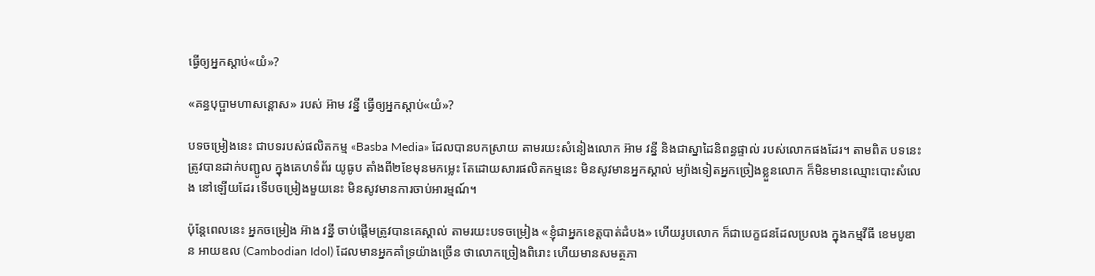ធ្វើឲ្យអ្នកស្ដាប់«យំ»?

«គន្ធបុប្ផាមហាសន្តោស» របស់ អ៊ាម វន្នី ធ្វើឲ្យអ្នកស្ដាប់«យំ»?

បទចម្រៀងនេះ ជាបទរបស់ផលិតកម្ម «Basba Media» ដែលបានបកស្រាយ តាមរយះសំនៀងលោក អ៊ាម វន្នី និងជាស្នាដៃនិពន្ធផ្ទាល់ របស់លោកផងដែរ។ តាមពិត បទនេះត្រូវបានដាក់បញ្ជូល ក្នុងគេហទំព័រ យូធូប តាំងពី២ខែមុនមកម្លេះ តែដោយសារផលិតកម្មនេះ មិនសូវមានអ្នកស្គាល់ ម្យ៉ាងទៀតអ្នកច្រៀងខ្លួនលោក ក៏មិនមានឈ្មោះបោះសំលេង នៅឡើយដែរ ទើបចម្រៀងមួយនេះ មិនសូវមានការចាប់អារម្មណ៍។

ប៉ុន្តែពេលនេះ អ្នកចម្រៀង អ៊ាង វន្នី ចាប់ផ្ដើមត្រូវបានគេស្គាល់ តាមរយះបទចម្រៀង «ខ្ញុំជាអ្នកខេត្តបាត់ដំបង» ហើយរូបលោក ក៏ជាបេក្ខជនដែលប្រលង ក្នុងកម្មវីធី ខេមបូឌាន អាយឌល (Cambodian Idol) ដែលមានអ្នកគាំទ្រយ៉ាងច្រើន ថាលោកច្រៀងពិរោះ ហើយមានសមត្ថភា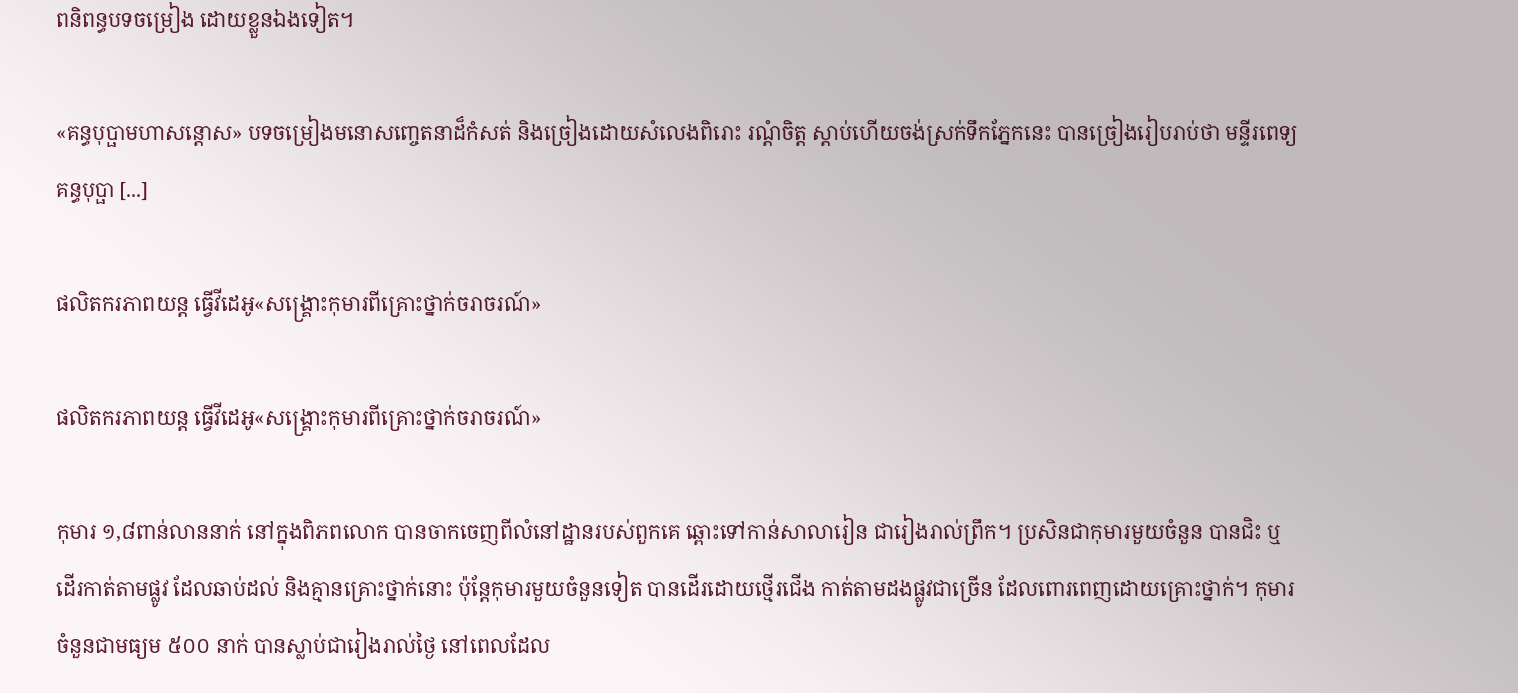ពនិពន្ធបទចម្រៀង ដោយខ្លួនឯងទៀត។

«គន្ធបុប្ផាមហាសន្តោស» បទចម្រៀងមនោសញ្ចេតនាដ៏កំសត់ និងច្រៀងដោយសំលេងពិរោះ រណ្តំចិត្ត ស្តាប់ហើយចង់ស្រក់ទឹកភ្នែកនេះ បានច្រៀងរៀបរាប់ថា មន្ទីរពេទ្យគន្ធបុប្ផា [...]

ផលិតករភាពយន្ដ ធ្វើវីដេអូ«សង្គ្រោះកុមារពីគ្រោះថ្នាក់ចរាចរណ៍»

ផលិតករភាពយន្ដ ធ្វើវីដេអូ«សង្គ្រោះកុមារពីគ្រោះថ្នាក់ចរាចរណ៍»

កុមារ ១,៨ពាន់លាននាក់ នៅក្នុងពិភពលោក បានចាកចេញពីលំនៅដ្ឋានរបស់ពួកគេ ឆ្ពោះទៅកាន់សាលារៀន ជារៀងរាល់ព្រឹក។ ប្រសិនជាកុមារមួយចំនួន បានជិះ ឬដើរកាត់តាមផ្លូវ ដែលឆាប់ដល់ និងគ្មានគ្រោះថ្នាក់នោះ ប៉ុន្តែកុមារមួយចំនួនទៀត បានដើរដោយថ្មើរជើង កាត់តាមដងផ្លូវជាច្រើន ដែលពោរពេញដោយគ្រោះថ្នាក់។ កុមារចំនួនជាមធ្យម ៥០០ នាក់ បានស្លាប់ជារៀងរាល់ថ្ងៃ នៅពេលដែល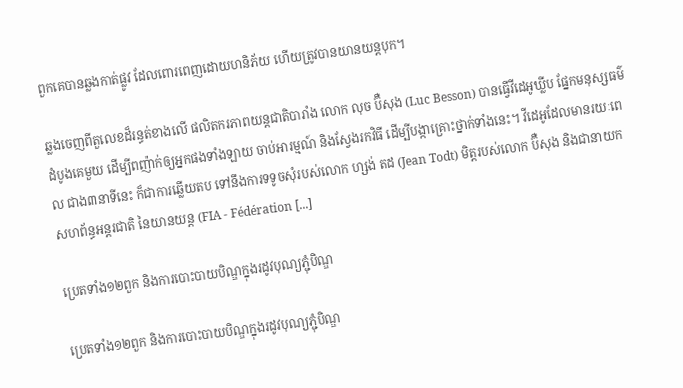ពួកគេបានឆ្លងកាត់ផ្លូវ ដែលពោរពេញដោយហនិភ័យ ហើយត្រូវបានយានយន្ដបុក។

ឆ្លងចេញពីតួលេខដ៏រន្ធត់ខាងលើ ផលិតករភាពយន្ដជាតិបារាំង លោក លុច ប៊ឺសុង (Luc Besson) បានធ្វើវីដេអូឃ្លីប ផ្នែកមនុស្សធម៌ដំបូងគេមួយ ដើម្បីពញ៉ាក់ឲ្យអ្នកផងទាំងឡាយ ចាប់អារម្មណ៍ និងស្វែងរកវិធី ដើម្បីបង្កាគ្រោះថ្នាក់ទាំងនេះ។ វីដេអូដែលមានរយៈពេល ជាង៣នាទីនេះ ក៏ជាការឆ្លើយតប ទៅនឹងការទទូចសុំរបស់លោក ហ្សង់ តដ (Jean Todt) មិត្តរបស់លោក ប៊ឺសុង និងជានាយកសហព័ន្ធអន្តរជាតិ នៃយានយន្ដ (FIA - Fédération [...]

ប្រេតទាំង១២ពួក និងការបោះបាយបិណ្ឌក្នុងរដូវបុណ្យភ្ជុំបិណ្ឌ

ប្រេតទាំង១២ពួក និងការបោះបាយបិណ្ឌក្នុងរដូវបុណ្យភ្ជុំបិណ្ឌ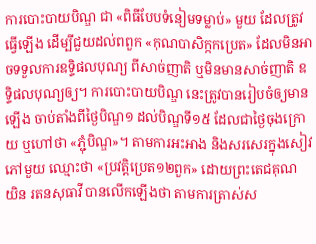ការបោះបាយបិណ្ឌ ជា «ពិធីបែបទំនៀមទម្លាប់» មួយ ដែលត្រូវធ្វើឡើង ដើម្បីជួយដល់ពពួក «កុណបាសិក្កកប្រេត» ដែលមិនអាចទទួលការឧទិ្ទផលបុណ្យ ពីសាច់ញាតិ ឬមិនមានសាច់ញាតិ ឧទិ្ទផលបុណ្យឲ្យ។ ការបោះបាយបិណ្ឌ នេះត្រូវបានរៀបចំឲ្យមានឡើង ចាប់តាំងពីថ្ងៃបិណ្ឌ១ ដល់បិណ្ឌទី១៥ ដែលជាថ្ងៃចុងក្រោយ ឬហៅថា «ភ្ជុំបិណ្ឌ»។ តាមការអះអាង និងសរសេរក្នុងសៀវភៅមួយ ឈ្មោះថា «ប្រវត្តិប្រេត១២ពួក» ដោយព្រះតេជគុណ យិន រតនសុធាវី បានលើកឡើងថា តាមការត្រាស់ស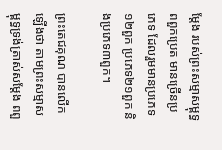ម្តែង របស់ព្រះសម្មាសម្ពុទ្ធ ពពួកប្រេត មានច្រើនប្រភេទ ដែលរួមមានប្រភេទ១២ពួក ប្រភេទ២១ពួក និងប្រភេទ៣ពួក។

ព្រះតេជគុណ បានលើកឡើងថា តាមព្រះសម្មាសម្ពុទ្ធទ្រង់ត្រាស់សម្តែង ពពួ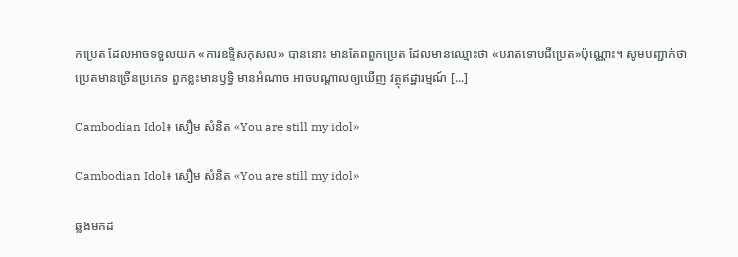កប្រេត ដែលអាចទទួលយក «ការឧទិ្ទសកុសល» បាននោះ មានតែពពួកប្រេត ដែលមានឈ្មោះថា «បរាតទោបជីប្រេត»ប៉ុណ្ណោះ។ សូមបញ្ជាក់ថា ប្រេតមានច្រើនប្រភេទ ពួកខ្លះមានឫទ្ធិ មានអំណាច អាចបណ្តាលឲ្យឃើញ វត្ថុឥដ្ឋារម្មណ៍ [...]

Cambodian Idol៖ សឿម សំនិត «You are still my idol»

Cambodian Idol៖ សឿម សំនិត «You are still my idol»

ឆ្លងមកដ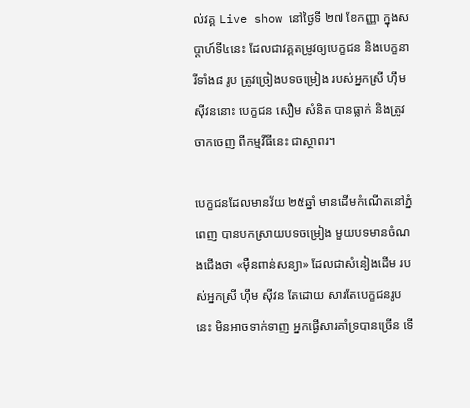ល់វគ្គ Live show នៅថ្ងៃទី ២៧ ខែកញ្ញា ក្នុងសប្តាហ៍ទី៤នេះ ដែលជាវគ្គតម្រូវឲ្យបេក្ខជន និងបេក្ខនារីទាំង៨ រូប ត្រូវច្រៀងបទចម្រៀង របស់អ្នកស្រី ហ៊ឹម ស៊ីវននោះ បេក្ខជន សឿម សំនិត បានធ្លាក់ និងត្រូវចាកចេញ ពីកម្មវីធីនេះ ជាស្ថាពរ។

បេក្ខជនដែលមានវ័យ ២៥ឆ្នាំ មានដើមកំណើតនៅភ្នំពេញ បានបកស្រាយបទចម្រៀង មួយបទមានចំណងជើងថា «ម៉ឺនពាន់សន្យា» ដែលជាសំនៀងដើម របស់អ្នកស្រី ហ៊ឹម ស៊ីវន តែដោយ សារតែបេក្ខជនរូបនេះ មិនអាចទាក់ទាញ អ្នកផ្ងើសារគាំទ្របានច្រើន ទើ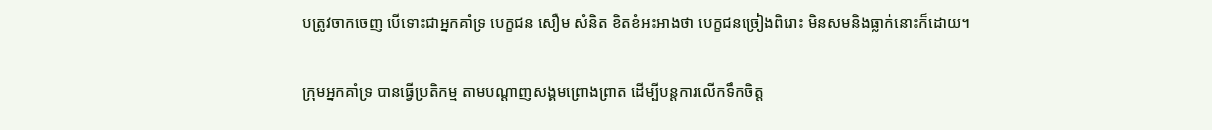បត្រូវចាកចេញ បើទោះជាអ្នកគាំទ្រ បេក្ខជន សឿម សំនិត ខិតខំអះអាងថា បេក្ខជនច្រៀងពិរោះ មិនសមនិងធ្លាក់នោះក៏ដោយ។

ក្រុមអ្នកគាំទ្រ បានធ្វើប្រតិកម្ម តាមបណ្ដាញសង្គមព្រោងព្រាត ដើម្បីបន្តការលើកទឹកចិត្ត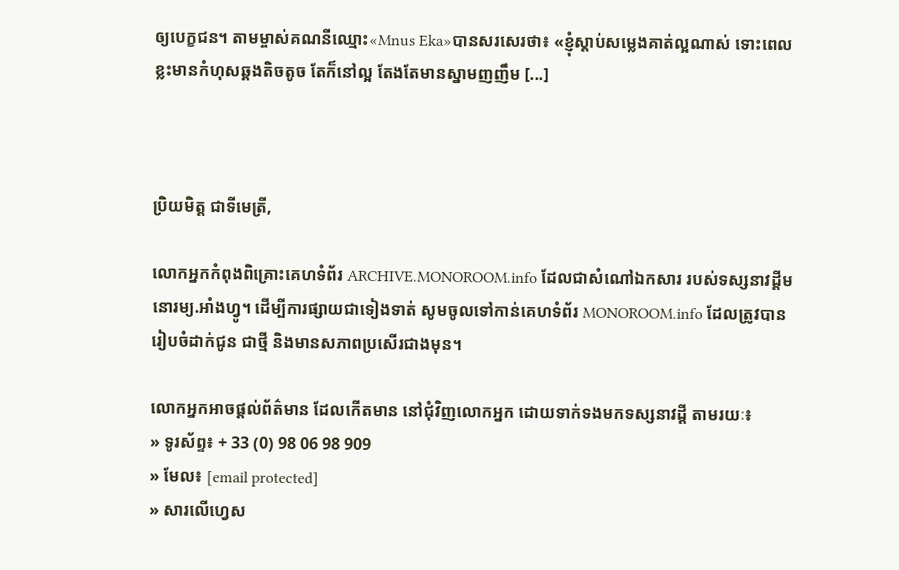ឲ្យបេក្ខជន។ តាមម្ចាស់គណនីឈ្មោះ«Mnus Eka»បានសរសេរថា៖ «ខ្ញុំស្ដាប់សម្លេងគាត់ល្អណាស់ ទោះពេលខ្លះមានកំហុសឆ្គងតិចតូច តែក៏នៅល្អ តែងតែមានស្នាមញញឹម [...]



ប្រិយមិត្ត ជាទីមេត្រី,

លោកអ្នកកំពុងពិគ្រោះគេហទំព័រ ARCHIVE.MONOROOM.info ដែលជាសំណៅឯកសារ របស់ទស្សនាវដ្ដីមនោរម្យ.អាំងហ្វូ។ ដើម្បីការផ្សាយជាទៀងទាត់ សូមចូលទៅកាន់គេហទំព័រ MONOROOM.info ដែលត្រូវបានរៀបចំដាក់ជូន ជាថ្មី និងមានសភាពប្រសើរជាងមុន។

លោកអ្នកអាចផ្ដល់ព័ត៌មាន ដែលកើតមាន នៅជុំវិញលោកអ្នក ដោយទាក់ទងមកទស្សនាវដ្ដី តាមរយៈ៖
» ទូរស័ព្ទ៖ + 33 (0) 98 06 98 909
» មែល៖ [email protected]
» សារលើហ្វេស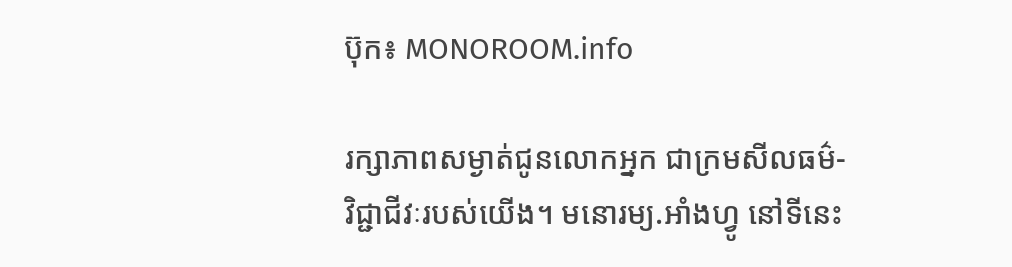ប៊ុក៖ MONOROOM.info

រក្សាភាពសម្ងាត់ជូនលោកអ្នក ជាក្រមសីលធម៌-វិជ្ជាជីវៈរបស់យើង។ មនោរម្យ.អាំងហ្វូ នៅទីនេះ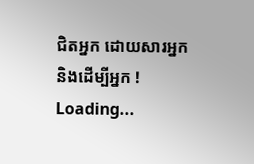ជិតអ្នក ដោយសារអ្នក និងដើម្បីអ្នក !
Loading...